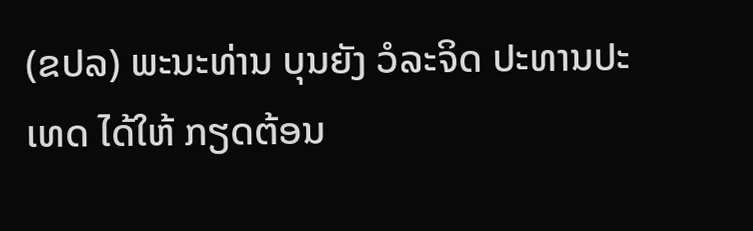(ຂປລ) ພະນະທ່ານ ບຸນຍັງ ວໍລະຈິດ ປະທານປະເທດ ໄດ້ໃຫ້ ກຽດຕ້ອນ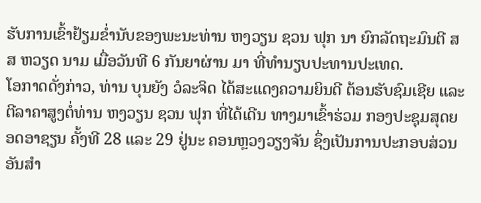ຮັບການເຂົ້າຢ້ຽມຂ່ຳນັບຂອງພະນະທ່ານ ຫງວຽນ ຊວນ ຟຸກ ນາ ຍົກລັດຖະມົນຕີ ສສ ຫວຽດ ນາມ ເມື່ອວັນທີ 6 ກັນຍາຜ່ານ ມາ ທີ່ທຳນຽບປະທານປະເທດ.
ໂອກາດດັ່ງກ່າວ, ທ່ານ ບຸນຍັງ ວໍລະຈິດ ໄດ້ສະແດງຄວາມຍິນດີ ຕ້ອນຮັບຊົມເຊີຍ ແລະ ຕີລາຄາສູງຕໍ່ທ່ານ ຫງວຽນ ຊວນ ຟຸກ ທີ່ໄດ້ເດີນ ທາງມາເຂົ້າຮ່ວມ ກອງປະຊຸມສຸດຍອດອາຊຽນ ຄັ້ງທີ 28 ແລະ 29 ຢູ່ນະ ຄອນຫຼວງວຽງຈັນ ຊຶ່ງເປັນການປະກອບສ່ວນອັນສຳ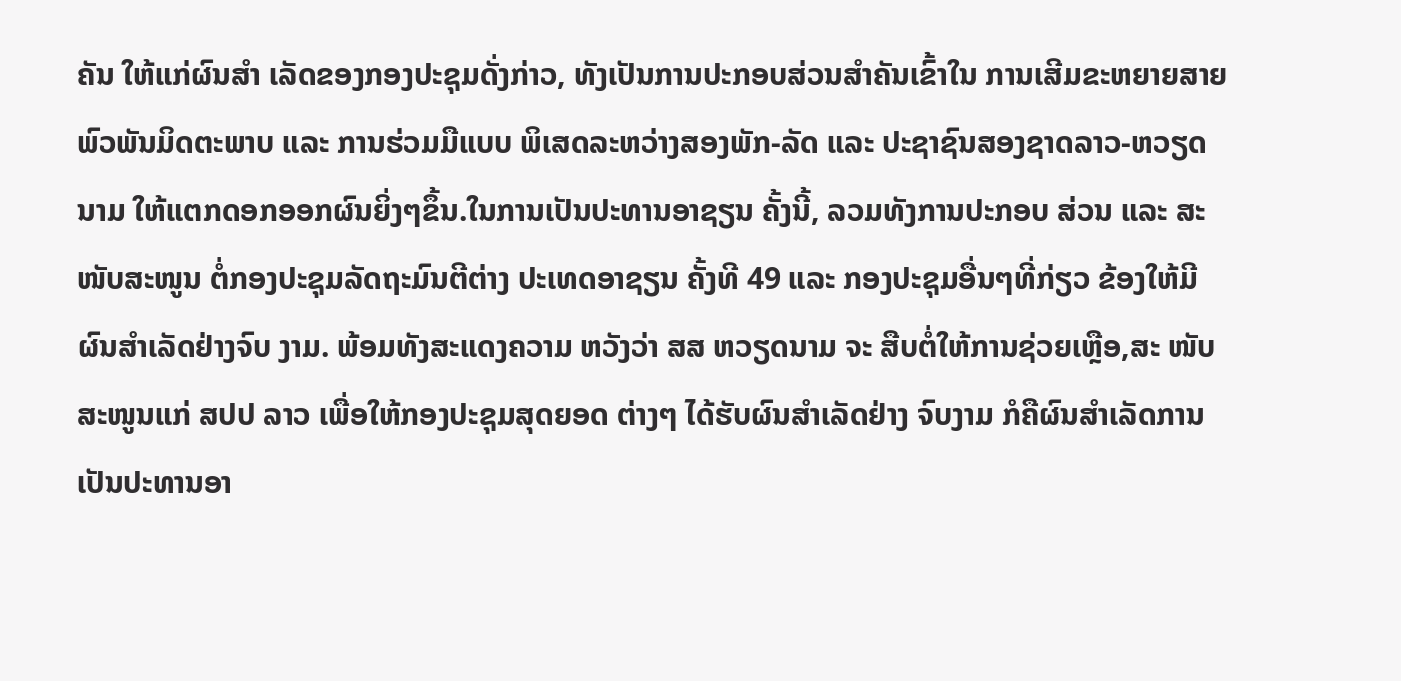ຄັນ ໃຫ້ແກ່ຜົນສຳ ເລັດຂອງກອງປະຊຸມດັ່ງກ່າວ, ທັງເປັນການປະກອບສ່ວນສຳຄັນເຂົ້າໃນ ການເສີມຂະຫຍາຍສາຍພົວພັນມິດຕະພາບ ແລະ ການຮ່ວມມືແບບ ພິເສດລະຫວ່າງສອງພັກ-ລັດ ແລະ ປະຊາຊົນສອງຊາດລາວ-ຫວຽດນາມ ໃຫ້ແຕກດອກອອກຜົນຍິ່ງໆຂຶ້ນ.ໃນການເປັນປະທານອາຊຽນ ຄັ້ງນີ້, ລວມທັງການປະກອບ ສ່ວນ ແລະ ສະໜັບສະໜູນ ຕໍ່ກອງປະຊຸມລັດຖະມົນຕີຕ່າງ ປະເທດອາຊຽນ ຄັ້ງທີ 49 ແລະ ກອງປະຊຸມອື່ນໆທີ່ກ່ຽວ ຂ້ອງໃຫ້ມີຜົນສຳເລັດຢ່າງຈົບ ງາມ. ພ້ອມທັງສະແດງຄວາມ ຫວັງວ່າ ສສ ຫວຽດນາມ ຈະ ສືບຕໍ່ໃຫ້ການຊ່ວຍເຫຼືອ,ສະ ໜັບສະໜູນແກ່ ສປປ ລາວ ເພື່ອໃຫ້ກອງປະຊຸມສຸດຍອດ ຕ່າງໆ ໄດ້ຮັບຜົນສຳເລັດຢ່າງ ຈົບງາມ ກໍຄືຜົນສຳເລັດການ ເປັນປະທານອາ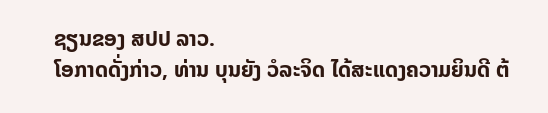ຊຽນຂອງ ສປປ ລາວ.
ໂອກາດດັ່ງກ່າວ, ທ່ານ ບຸນຍັງ ວໍລະຈິດ ໄດ້ສະແດງຄວາມຍິນດີ ຕ້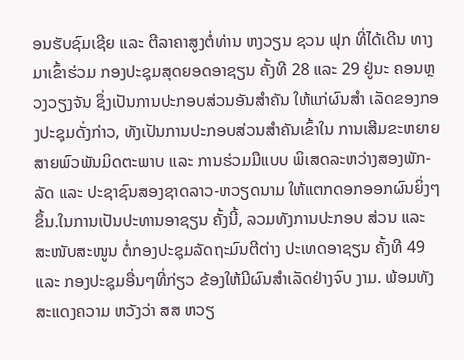ອນຮັບຊົມເຊີຍ ແລະ ຕີລາຄາສູງຕໍ່ທ່ານ ຫງວຽນ ຊວນ ຟຸກ ທີ່ໄດ້ເດີນ ທາງມາເຂົ້າຮ່ວມ ກອງປະຊຸມສຸດຍອດອາຊຽນ ຄັ້ງທີ 28 ແລະ 29 ຢູ່ນະ ຄອນຫຼວງວຽງຈັນ ຊຶ່ງເປັນການປະກອບສ່ວນອັນສຳຄັນ ໃຫ້ແກ່ຜົນສຳ ເລັດຂອງກອງປະຊຸມດັ່ງກ່າວ, ທັງເປັນການປະກອບສ່ວນສຳຄັນເຂົ້າໃນ ການເສີມຂະຫຍາຍສາຍພົວພັນມິດຕະພາບ ແລະ ການຮ່ວມມືແບບ ພິເສດລະຫວ່າງສອງພັກ-ລັດ ແລະ ປະຊາຊົນສອງຊາດລາວ-ຫວຽດນາມ ໃຫ້ແຕກດອກອອກຜົນຍິ່ງໆຂຶ້ນ.ໃນການເປັນປະທານອາຊຽນ ຄັ້ງນີ້, ລວມທັງການປະກອບ ສ່ວນ ແລະ ສະໜັບສະໜູນ ຕໍ່ກອງປະຊຸມລັດຖະມົນຕີຕ່າງ ປະເທດອາຊຽນ ຄັ້ງທີ 49 ແລະ ກອງປະຊຸມອື່ນໆທີ່ກ່ຽວ ຂ້ອງໃຫ້ມີຜົນສຳເລັດຢ່າງຈົບ ງາມ. ພ້ອມທັງສະແດງຄວາມ ຫວັງວ່າ ສສ ຫວຽ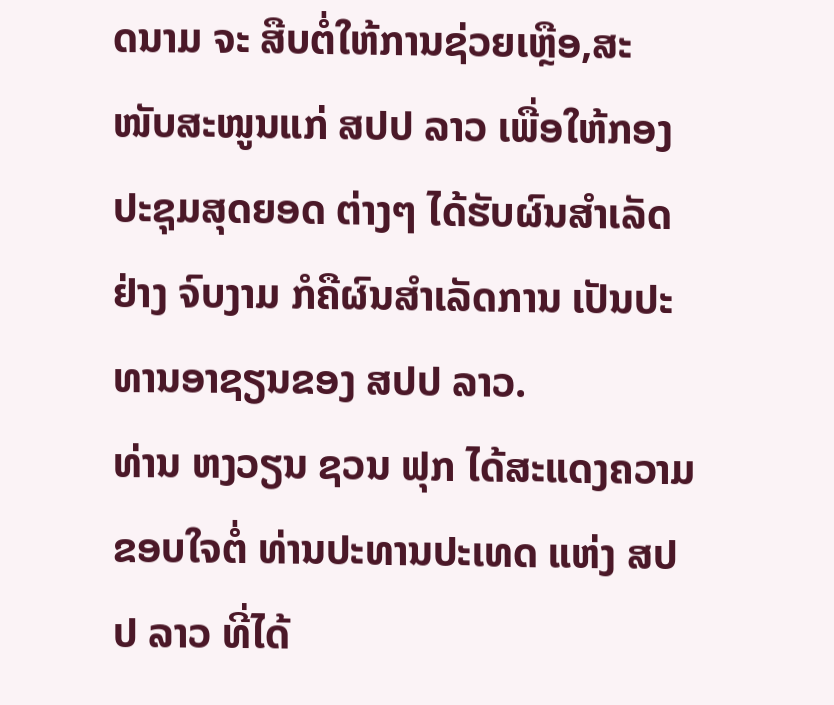ດນາມ ຈະ ສືບຕໍ່ໃຫ້ການຊ່ວຍເຫຼືອ,ສະ ໜັບສະໜູນແກ່ ສປປ ລາວ ເພື່ອໃຫ້ກອງປະຊຸມສຸດຍອດ ຕ່າງໆ ໄດ້ຮັບຜົນສຳເລັດຢ່າງ ຈົບງາມ ກໍຄືຜົນສຳເລັດການ ເປັນປະທານອາຊຽນຂອງ ສປປ ລາວ.
ທ່ານ ຫງວຽນ ຊວນ ຟຸກ ໄດ້ສະແດງຄວາມຂອບໃຈຕໍ່ ທ່ານປະທານປະເທດ ແຫ່ງ ສປປ ລາວ ທີ່ໄດ້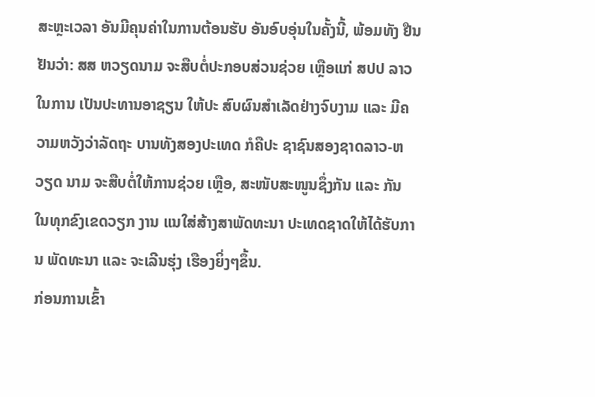ສະຫຼະເວລາ ອັນມີຄຸນຄ່າໃນການຕ້ອນຮັບ ອັນອົບອຸ່ນໃນຄັ້ງນີ້, ພ້ອມທັງ ຢືນຢັນວ່າ: ສສ ຫວຽດນາມ ຈະສືບຕໍ່ປະກອບສ່ວນຊ່ວຍ ເຫຼືອແກ່ ສປປ ລາວ ໃນການ ເປັນປະທານອາຊຽນ ໃຫ້ປະ ສົບຜົນສຳເລັດຢ່າງຈົບງາມ ແລະ ມີຄວາມຫວັງວ່າລັດຖະ ບານທັງສອງປະເທດ ກໍຄືປະ ຊາຊົນສອງຊາດລາວ-ຫວຽດ ນາມ ຈະສືບຕໍ່ໃຫ້ການຊ່ວຍ ເຫຼືອ, ສະໜັບສະໜູນຊຶ່ງກັນ ແລະ ກັນ ໃນທຸກຂົງເຂດວຽກ ງານ ແນໃສ່ສ້າງສາພັດທະນາ ປະເທດຊາດໃຫ້ໄດ້ຮັບການ ພັດທະນາ ແລະ ຈະເລີນຮຸ່ງ ເຮືອງຍິ່ງໆຂຶ້ນ.
ກ່ອນການເຂົ້າ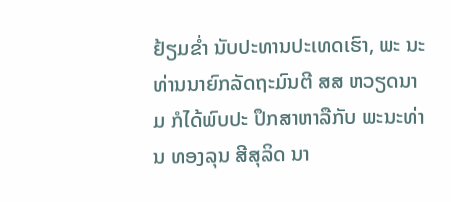ຢ້ຽມຂ່ຳ ນັບປະທານປະເທດເຮົາ, ພະ ນະທ່ານນາຍົກລັດຖະມົນຕີ ສສ ຫວຽດນາມ ກໍໄດ້ພົບປະ ປຶກສາຫາລືກັບ ພະນະທ່ານ ທອງລຸນ ສີສຸລິດ ນາ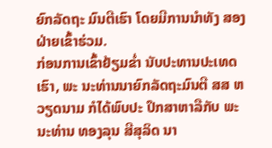ຍົກລັດຖະ ມົນຕີເຮົາ ໂດຍມີການນຳທັງ ສອງຝ່າຍເຂົ້າຮ່ວມ.
ກ່ອນການເຂົ້າຢ້ຽມຂ່ຳ ນັບປະທານປະເທດເຮົາ, ພະ ນະທ່ານນາຍົກລັດຖະມົນຕີ ສສ ຫວຽດນາມ ກໍໄດ້ພົບປະ ປຶກສາຫາລືກັບ ພະນະທ່ານ ທອງລຸນ ສີສຸລິດ ນາ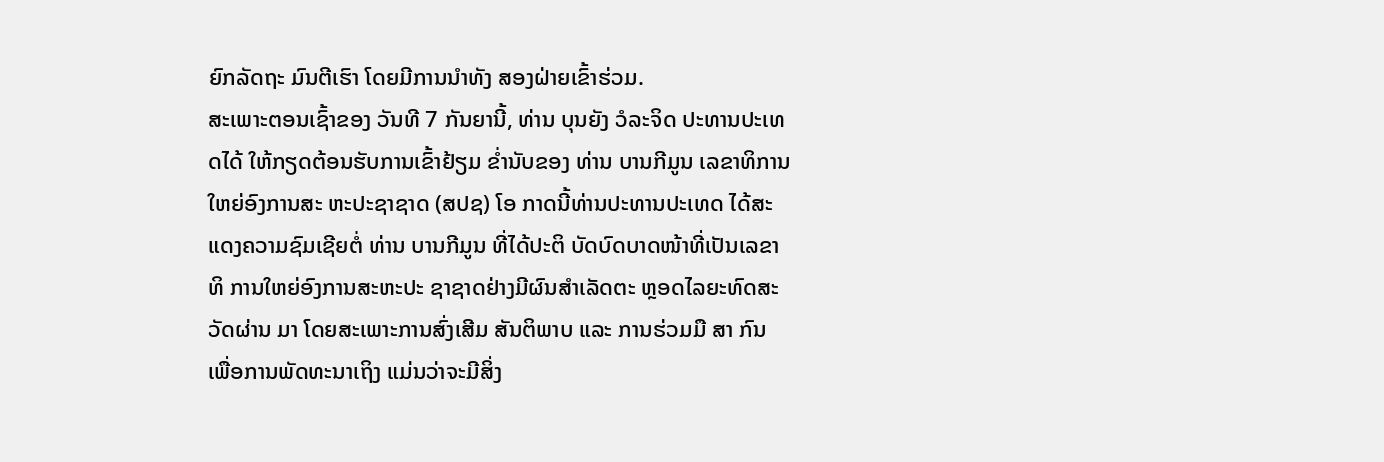ຍົກລັດຖະ ມົນຕີເຮົາ ໂດຍມີການນຳທັງ ສອງຝ່າຍເຂົ້າຮ່ວມ.
ສະເພາະຕອນເຊົ້າຂອງ ວັນທີ 7 ກັນຍານີ້, ທ່ານ ບຸນຍັງ ວໍລະຈິດ ປະທານປະເທດໄດ້ ໃຫ້ກຽດຕ້ອນຮັບການເຂົ້າຢ້ຽມ ຂ່ຳນັບຂອງ ທ່ານ ບານກີມູນ ເລຂາທິການໃຫຍ່ອົງການສະ ຫະປະຊາຊາດ (ສປຊ) ໂອ ກາດນີ້ທ່ານປະທານປະເທດ ໄດ້ສະແດງຄວາມຊົມເຊີຍຕໍ່ ທ່ານ ບານກີມູນ ທີ່ໄດ້ປະຕິ ບັດບົດບາດໜ້າທີ່ເປັນເລຂາທິ ການໃຫຍ່ອົງການສະຫະປະ ຊາຊາດຢ່າງມີຜົນສຳເລັດຕະ ຫຼອດໄລຍະທົດສະວັດຜ່ານ ມາ ໂດຍສະເພາະການສົ່ງເສີມ ສັນຕິພາບ ແລະ ການຮ່ວມມື ສາ ກົນ ເພື່ອການພັດທະນາເຖິງ ແມ່ນວ່າຈະມີສິ່ງ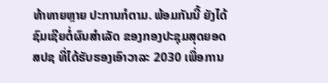ທ້າທາຍຫຼາຍ ປະການກໍຕາມ. ພ້ອມກັນນີ້ ຍັງໄດ້ຊົມເຊີຍຕໍ່ຜົນສຳເລັດ ຂອງກອງປະຊຸມສຸດຍອດ ສປຊ ທີ່ໄດ້ຮັບຮອງເອົາວາລະ 2030 ເພື່ອການ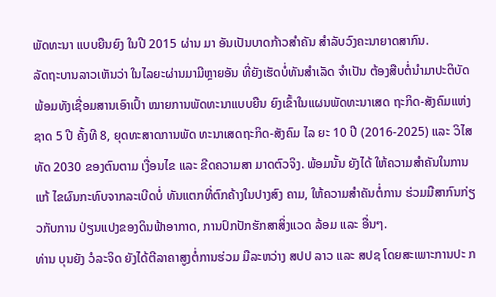ພັດທະນາ ແບບຍືນຍົງ ໃນປີ 2015 ຜ່ານ ມາ ອັນເປັນບາດກ້າວສຳຄັນ ສຳລັບວົງຄະນາຍາດສາກົນ.
ລັດຖະບານລາວເຫັນວ່າ ໃນໄລຍະຜ່ານມາມີຫຼາຍອັນ ທີ່ຍັງເຮັດບໍ່ທັນສຳເລັດ ຈຳເປັນ ຕ້ອງສືບຕໍ່ນຳມາປະຕິບັດ ພ້ອມທັງເຊື່ອມສານເອົາເປົ້າ ໝາຍການພັດທະນາແບບຍືນ ຍົງເຂົ້າໃນແຜນພັດທະນາເສດ ຖະກິດ-ສັງຄົມແຫ່ງຊາດ 5 ປີ ຄັ້ງທີ 8, ຍຸດທະສາດການພັດ ທະນາເສດຖະກິດ-ສັງຄົມ ໄລ ຍະ 10 ປີ (2016-2025) ແລະ ວິໄສທັດ 2030 ຂອງຕົນຕາມ ເງື່ອນໄຂ ແລະ ຂີດຄວາມສາ ມາດຕົວຈິງ. ພ້ອມນັ້ນ ຍັງໄດ້ ໃຫ້ຄວາມສຳຄັນໃນການແກ້ ໄຂຜົນກະທົບຈາກລະເບີດບໍ່ ທັນແຕກທີ່ຕົກຄ້າງໃນປາງສົງ ຄາມ, ໃຫ້ຄວາມສຳຄັນຕໍ່ການ ຮ່ວມມືສາກົນກ່ຽວກັບການ ປ່ຽນແປງຂອງດິນຟ້າອາກາດ, ການປົກປັກຮັກສາສິ່ງແວດ ລ້ອມ ແລະ ອື່ນໆ.
ທ່ານ ບຸນຍັງ ວໍລະຈິດ ຍັງໄດ້ຕີລາຄາສູງຕໍ່ການຮ່ວມ ມືລະຫວ່າງ ສປປ ລາວ ແລະ ສປຊ ໂດຍສະເພາະການປະ ກ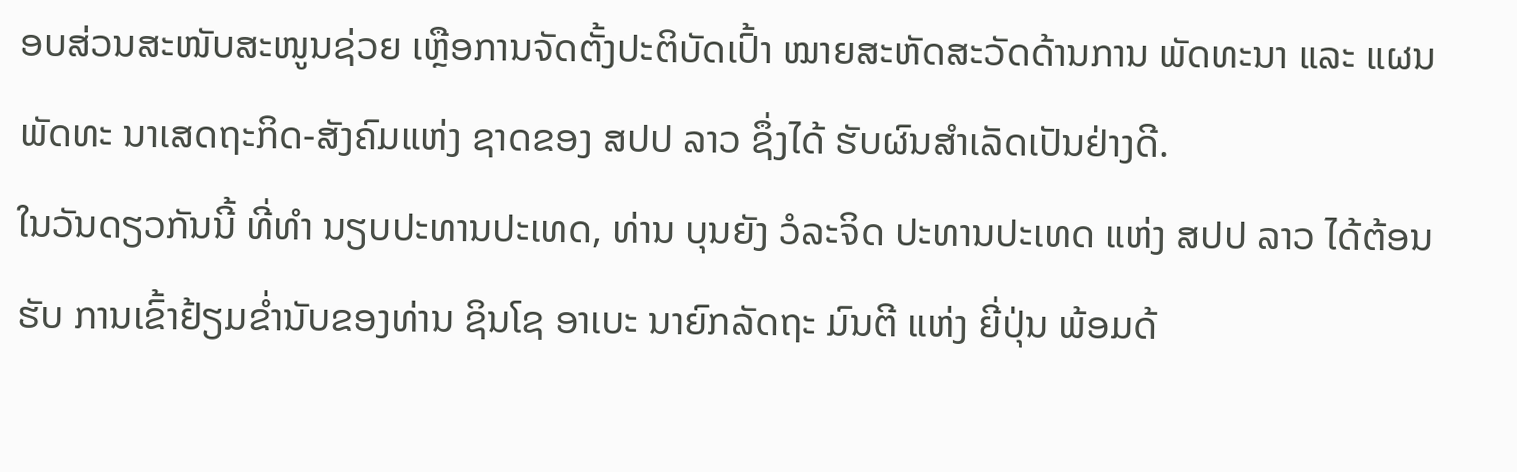ອບສ່ວນສະໜັບສະໜູນຊ່ວຍ ເຫຼືອການຈັດຕັ້ງປະຕິບັດເປົ້າ ໝາຍສະຫັດສະວັດດ້ານການ ພັດທະນາ ແລະ ແຜນພັດທະ ນາເສດຖະກິດ-ສັງຄົມແຫ່ງ ຊາດຂອງ ສປປ ລາວ ຊຶ່ງໄດ້ ຮັບຜົນສຳເລັດເປັນຢ່າງດີ.
ໃນວັນດຽວກັນນີ້ ທີ່ທຳ ນຽບປະທານປະເທດ, ທ່ານ ບຸນຍັງ ວໍລະຈິດ ປະທານປະເທດ ແຫ່ງ ສປປ ລາວ ໄດ້ຕ້ອນຮັບ ການເຂົ້າຢ້ຽມຂ່ຳນັບຂອງທ່ານ ຊິນໂຊ ອາເບະ ນາຍົກລັດຖະ ມົນຕີ ແຫ່ງ ຍີ່ປຸ່ນ ພ້ອມດ້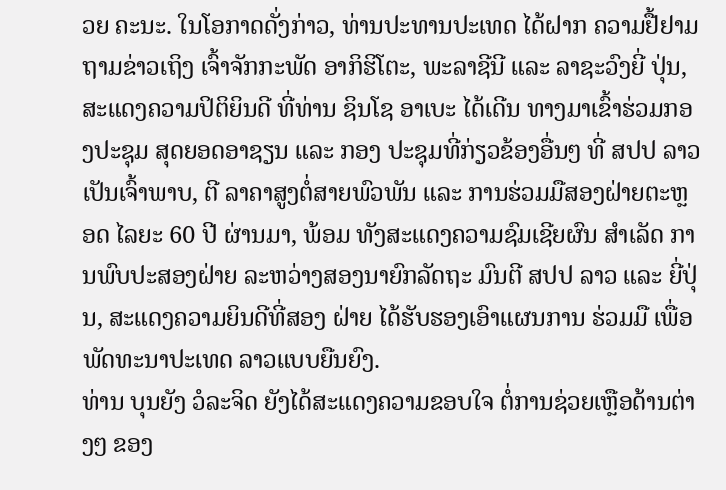ວຍ ຄະນະ. ໃນໂອກາດດັ່ງກ່າວ, ທ່ານປະທານປະເທດ ໄດ້ຝາກ ຄວາມຢື້ຢາມຖາມຂ່າວເຖິງ ເຈົ້າຈັກກະພັດ ອາກິຮິໂຕະ, ພະລາຊີນີ ແລະ ລາຊະວົງຍີ່ ປຸ່ນ, ສະແດງຄວາມປິຕິຍິນດີ ທີ່ທ່ານ ຊິນໂຊ ອາເບະ ໄດ້ເດີນ ທາງມາເຂົ້າຮ່ວມກອງປະຊຸມ ສຸດຍອດອາຊຽນ ແລະ ກອງ ປະຊຸມທີ່ກ່ຽວຂ້ອງອື່ນໆ ທີ່ ສປປ ລາວເປັນເຈົ້າພາບ, ຕີ ລາຄາສູງຕໍ່ສາຍພົວພັນ ແລະ ການຮ່ວມມືສອງຝ່າຍຕະຫຼອດ ໄລຍະ 60 ປີ ຜ່ານມາ, ພ້ອມ ທັງສະແດງຄວາມຊົມເຊີຍຜົນ ສຳເລັດ ການພົບປະສອງຝ່າຍ ລະຫວ່າງສອງນາຍົກລັດຖະ ມົນຕີ ສປປ ລາວ ແລະ ຍີ່ປຸ່ນ, ສະແດງຄວາມຍິນດີທີ່ສອງ ຝ່າຍ ໄດ້ຮັບຮອງເອົາແຜນການ ຮ່ວມມື ເພື່ອພັດທະນາປະເທດ ລາວແບບຍືນຍົງ.
ທ່ານ ບຸນຍັງ ວໍລະຈິດ ຍັງໄດ້ສະແດງຄວາມຂອບໃຈ ຕໍ່ການຊ່ວຍເຫຼືອດ້ານຕ່າງໆ ຂອງ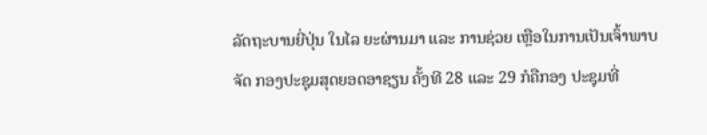ລັດຖະບານຍີ່ປຸ່ນ ໃນໄລ ຍະຜ່ານມາ ແລະ ການຊ່ວຍ ເຫຼືອໃນການເປັນເຈົ້າພາບຈັດ ກອງປະຊຸມສຸດຍອດອາຊຽນ ຄັ້ງທີ 28 ແລະ 29 ກໍຄືກອງ ປະຊຸມທີ່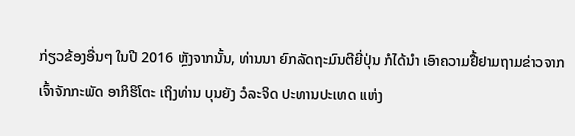ກ່ຽວຂ້ອງອື່ນໆ ໃນປີ 2016 ຫຼັງຈາກນັ້ນ, ທ່ານນາ ຍົກລັດຖະມົນຕີຍີ່ປຸ່ນ ກໍໄດ້ນຳ ເອົາຄວາມຢື້ຢາມຖາມຂ່າວຈາກ ເຈົ້າຈັກກະພັດ ອາກິຮິໂຕະ ເຖິງທ່ານ ບຸນຍັງ ວໍລະຈິດ ປະທານປະເທດ ແຫ່ງ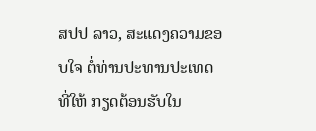ສປປ ລາວ, ສະແດງຄວາມຂອບໃຈ ຕໍ່ທ່ານປະທານປະເທດ ທີ່ໃຫ້ ກຽດຕ້ອນຮັບໃນ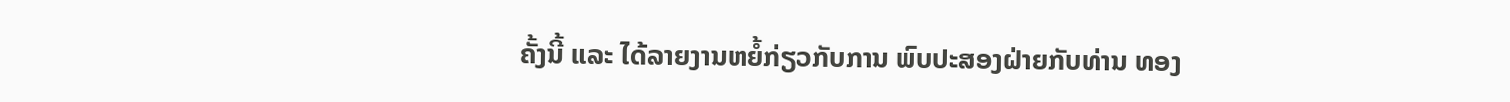ຄັ້ງນີ້ ແລະ ໄດ້ລາຍງານຫຍໍ້ກ່ຽວກັບການ ພົບປະສອງຝ່າຍກັບທ່ານ ທອງ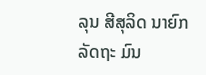ລຸນ ສີສຸລິດ ນາຍົກລັດຖະ ມົນ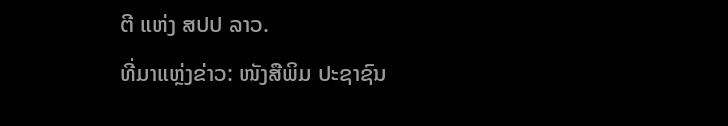ຕີ ແຫ່ງ ສປປ ລາວ.
ທີ່ມາແຫຼ່ງຂ່າວ: ໜັງສືພິມ ປະຊາຊົນ